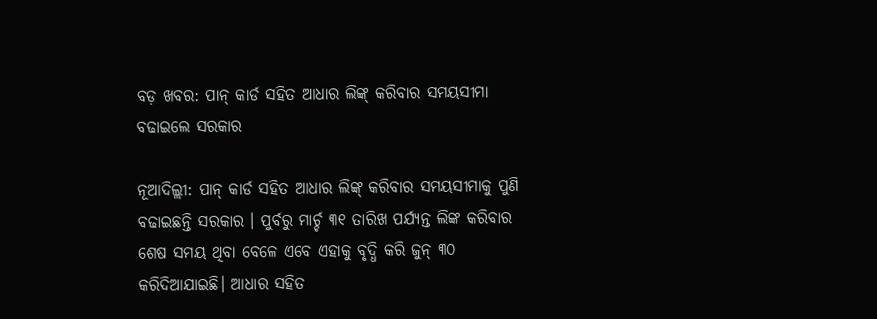ବଡ଼ ଖବର: ପାନ୍ କାର୍ଡ ସହିତ ଆଧାର ଲିଙ୍କ୍ କରିବାର ସମୟସୀମା ବଢାଇଲେ ସରକାର

ନୂଆଦିଲ୍ଲୀ: ପାନ୍ କାର୍ଡ ସହିତ ଆଧାର ଲିଙ୍କ୍ କରିବାର ସମୟସୀମାକୁ ପୁଣି ବଢାଇଛନ୍ତି ସରକାର । ପୁର୍ବରୁ ମାର୍ଚ୍ଚ ୩୧ ତାରିଖ ପର୍ଯ୍ୟନ୍ତ ଲିଙ୍କ କରିବାର ଶେଷ ସମୟ ଥିବା ବେଳେ ଏବେ ଏହାକୁ ବୃଦ୍ଧି କରି ଜୁନ୍ ୩୦ କରିଦିଆଯାଇଛି। ଆଧାର ସହିତ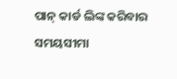ପାନ୍ କାର୍ଡ ଲିଙ୍କ କରିବାର ସମୟସୀମା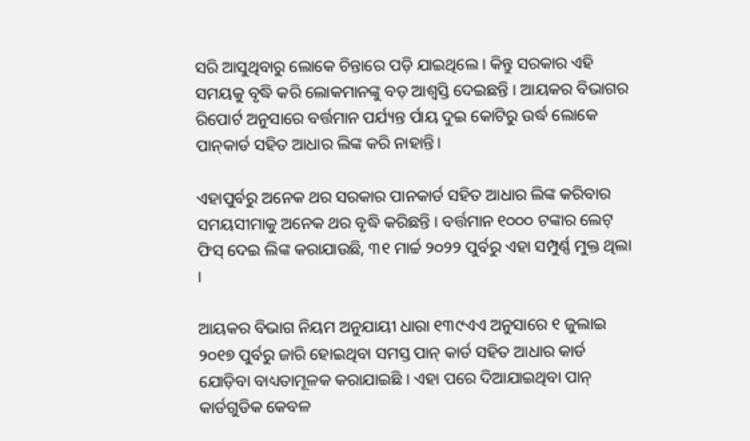ସରି ଆସୁଥିବାରୁ ଲୋକେ ଚିନ୍ତାରେ ପଡ଼ି ଯାଇଥିଲେ । କିନ୍ତୁ ସରକାର ଏହି ସମୟକୁ ବୃଦ୍ଧି କରି ଲୋକମାନଙ୍କୁ ବଡ଼ ଆଶ୍ୱସ୍ତି ଦେଇଛନ୍ତି । ଆୟକର ବିଭାଗର ରିପୋର୍ଟ ଅନୁସାରେ ବର୍ତ୍ତମାନ ପର୍ଯ୍ୟନ୍ତ ର୍ପାୟ ଦୁଇ କୋଟିରୁ ଉର୍ଦ୍ଧ ଲୋକେ ପାନ୍‌କାର୍ଡ ସହିତ ଆଧାର ଲିଙ୍କ କରି ନାହାନ୍ତି।

ଏହାପୁର୍ବରୁ ଅନେକ ଥର ସରକାର ପାନକାର୍ଡ ସହିତ ଆଧାର ଲିଙ୍କ କରିବାର ସମୟସୀମାକୁ ଅନେକ ଥର ବୃଦ୍ଧି କରିଛନ୍ତି । ବର୍ତ୍ତମାନ ୧୦୦୦ ଟଙ୍କାର ଲେଟ୍ ଫିସ୍ ଦେଇ ଲିଙ୍କ କରାଯାଉଛି, ୩୧ ମାର୍ଚ୍ଚ ୨୦୨୨ ପୁର୍ବରୁ ଏହା ସମ୍ପୁର୍ଣ୍ଣ ମୁକ୍ତ ଥିଲା ।

ଆୟକର ବିଭାଗ ନିୟମ ଅନୁଯାୟୀ ଧାରା ୧୩୯ଏଏ ଅନୁସାରେ ୧ ଜୁଲାଇ ୨୦୧୭ ପୁର୍ବରୁ ଜାରି ହୋଇଥିବା ସମସ୍ତ ପାନ୍ କାର୍ଡ ସହିତ ଆଧାର କାର୍ଡ ଯୋଡ଼ିବା ବାଧ୍ୟତାମୂଳକ କରାଯାଇଛି । ଏହା ପରେ ଦିଆଯାଇଥିବା ପାନ୍ କାର୍ଡଗୁଡିକ କେବଳ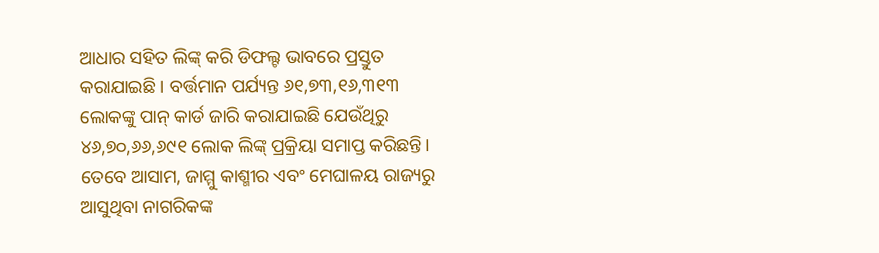ଆଧାର ସହିତ ଲିଙ୍କ୍ କରି ଡିଫଲ୍ଟ ଭାବରେ ପ୍ରସ୍ତୁତ କରାଯାଇଛି । ବର୍ତ୍ତମାନ ପର୍ଯ୍ୟନ୍ତ ୬୧,୭୩,୧୬,୩୧୩ ଲୋକଙ୍କୁ ପାନ୍ କାର୍ଡ ଜାରି କରାଯାଇଛି ଯେଉଁଥିରୁ ୪୬,୭୦,୬୬,୬୯୧ ଲୋକ ଲିଙ୍କ୍ ପ୍ରକ୍ରିୟା ସମାପ୍ତ କରିଛନ୍ତି। ତେବେ ଆସାମ, ଜାମ୍ମୁ କାଶ୍ମୀର ଏବଂ ମେଘାଳୟ ରାଜ୍ୟରୁ ଆସୁଥିବା ନାଗରିକଙ୍କ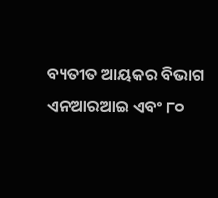ବ୍ୟତୀତ ଆୟକର ବିଭାଗ ଏନଆରଆଇ ଏବଂ ୮୦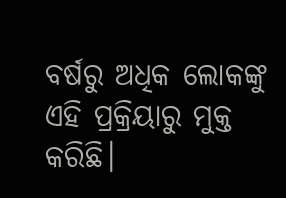ବର୍ଷରୁ ଅଧିକ ଲୋକଙ୍କୁ ଏହି ପ୍ରକ୍ରିୟାରୁ ମୁକ୍ତ କରିଛି।